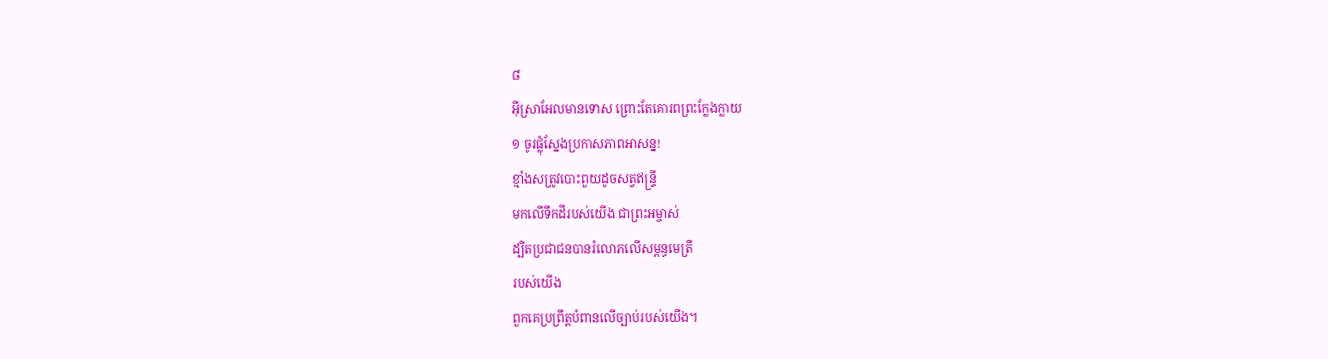៨
អ៊ីស្រាអែលមានទោស ព្រោះតែគោរពព្រះក្លែងក្លាយ
១ ចូរផ្លុំស្នែងប្រកាសភាពអាសន្ន!
ខ្មាំងសត្រូវបោះពួយដូចសត្វឥន្ទ្រី
មកលើទឹកដីរបស់យើង ជាព្រះអម្ចាស់
ដ្បិតប្រជាជនបានរំលោភលើសម្ពន្ធមេត្រី
របស់យើង
ពួកគេប្រព្រឹត្តបំពានលើច្បាប់របស់យើង។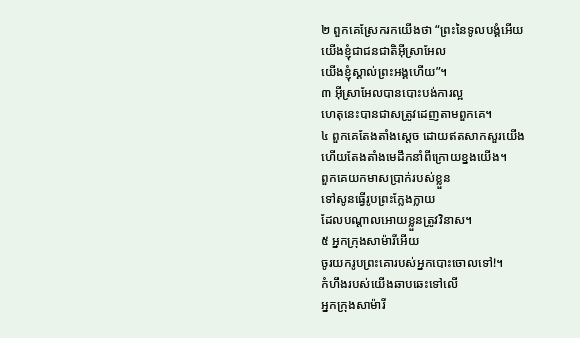២ ពួកគេស្រែករកយើងថា “ព្រះនៃទូលបង្គំអើយ
យើងខ្ញុំជាជនជាតិអ៊ីស្រាអែល
យើងខ្ញុំស្គាល់ព្រះអង្គហើយ”។
៣ អ៊ីស្រាអែលបានបោះបង់ការល្អ
ហេតុនេះបានជាសត្រូវដេញតាមពួកគេ។
៤ ពួកគេតែងតាំងស្ដេច ដោយឥតសាកសួរយើង
ហើយតែងតាំងមេដឹកនាំពីក្រោយខ្នងយើង។
ពួកគេយកមាសប្រាក់របស់ខ្លួន
ទៅសូនធ្វើរូបព្រះក្លែងក្លាយ
ដែលបណ្ដាលអោយខ្លួនត្រូវវិនាស។
៥ អ្នកក្រុងសាម៉ារីអើយ
ចូរយករូបព្រះគោរបស់អ្នកបោះចោលទៅ!។
កំហឹងរបស់យើងឆាបឆេះទៅលើ
អ្នកក្រុងសាម៉ារី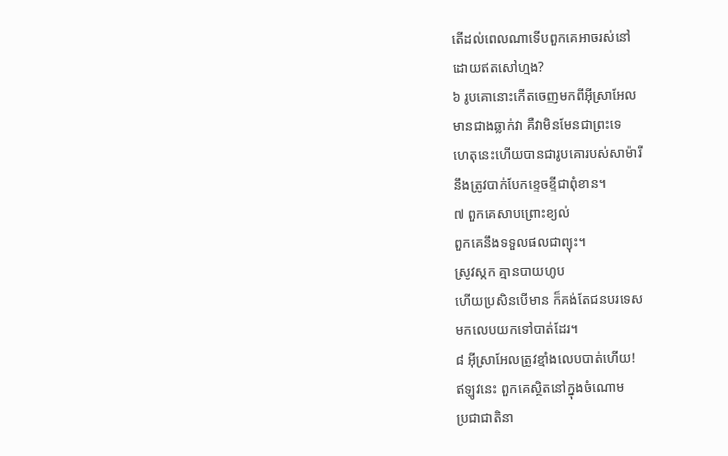តើដល់ពេលណាទើបពួកគេអាចរស់នៅ
ដោយឥតសៅហ្មង?
៦ រូបគោនោះកើតចេញមកពីអ៊ីស្រាអែល
មានជាងឆ្លាក់វា គឺវាមិនមែនជាព្រះទេ
ហេតុនេះហើយបានជារូបគោរបស់សាម៉ារី
នឹងត្រូវបាក់បែកខ្ទេចខ្ទីជាពុំខាន។
៧ ពួកគេសាបព្រោះខ្យល់
ពួកគេនឹងទទួលផលជាព្យុះ។
ស្រូវស្កក គ្មានបាយហូប
ហើយប្រសិនបើមាន ក៏គង់តែជនបរទេស
មកលេបយកទៅបាត់ដែរ។
៨ អ៊ីស្រាអែលត្រូវខ្មាំងលេបបាត់ហើយ!
ឥឡូវនេះ ពួកគេស្ថិតនៅក្នុងចំណោម
ប្រជាជាតិនា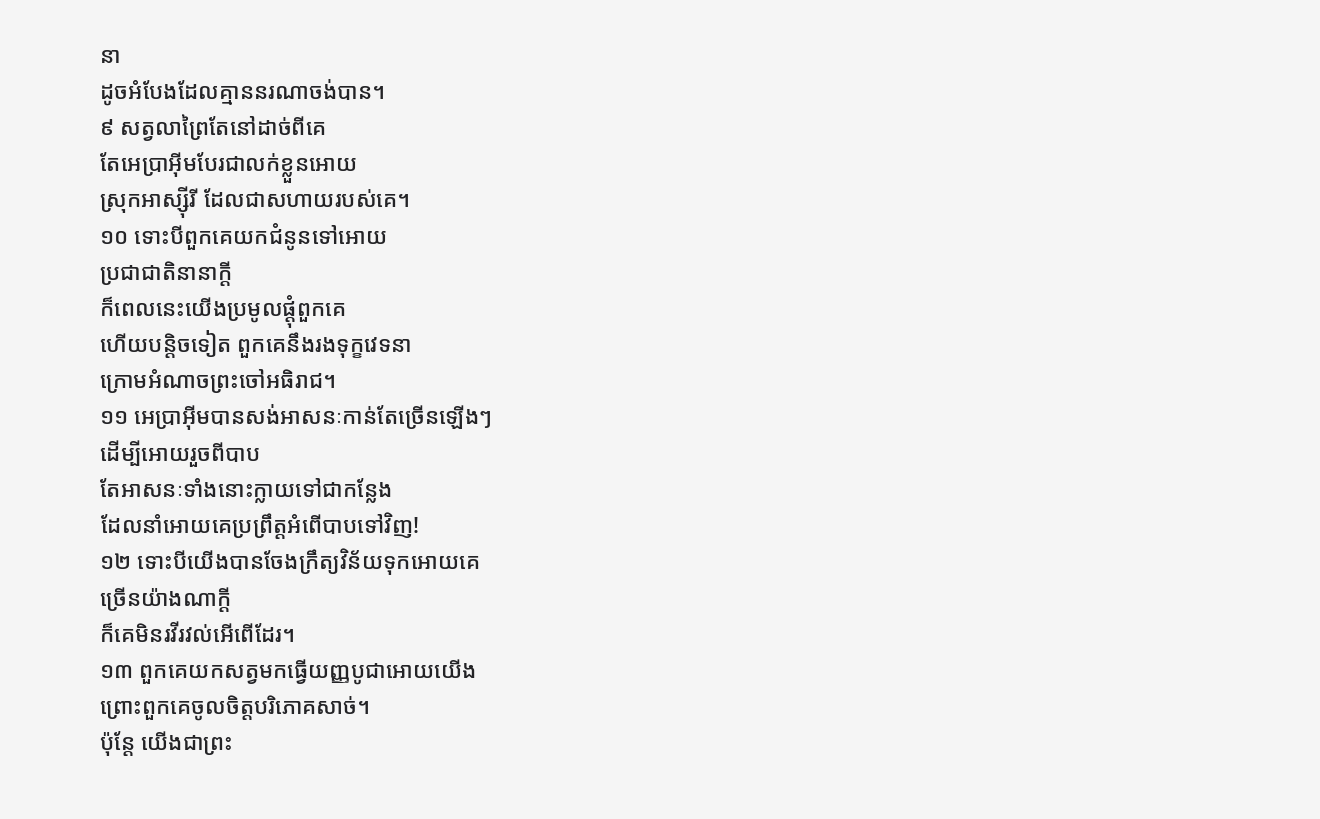នា
ដូចអំបែងដែលគ្មាននរណាចង់បាន។
៩ សត្វលាព្រៃតែនៅដាច់ពីគេ
តែអេប្រាអ៊ីមបែរជាលក់ខ្លួនអោយ
ស្រុកអាស្ស៊ីរី ដែលជាសហាយរបស់គេ។
១០ ទោះបីពួកគេយកជំនូនទៅអោយ
ប្រជាជាតិនានាក្ដី
ក៏ពេលនេះយើងប្រមូលផ្ដុំពួកគេ
ហើយបន្តិចទៀត ពួកគេនឹងរងទុក្ខវេទនា
ក្រោមអំណាចព្រះចៅអធិរាជ។
១១ អេប្រាអ៊ីមបានសង់អាសនៈកាន់តែច្រើនឡើងៗ
ដើម្បីអោយរួចពីបាប
តែអាសនៈទាំងនោះក្លាយទៅជាកន្លែង
ដែលនាំអោយគេប្រព្រឹត្តអំពើបាបទៅវិញ!
១២ ទោះបីយើងបានចែងក្រឹត្យវិន័យទុកអោយគេ
ច្រើនយ៉ាងណាក្ដី
ក៏គេមិនរវីរវល់អើពើដែរ។
១៣ ពួកគេយកសត្វមកធ្វើយញ្ញបូជាអោយយើង
ព្រោះពួកគេចូលចិត្តបរិភោគសាច់។
ប៉ុន្តែ យើងជាព្រះ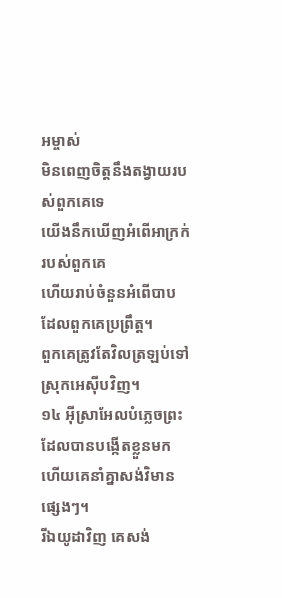អម្ចាស់
មិនពេញចិត្តនឹងតង្វាយរបស់ពួកគេទេ
យើងនឹកឃើញអំពើអាក្រក់របស់ពួកគេ
ហើយរាប់ចំនួនអំពើបាបដែលពួកគេប្រព្រឹត្ត។
ពួកគេត្រូវតែវិលត្រឡប់ទៅស្រុកអេស៊ីបវិញ។
១៤ អ៊ីស្រាអែលបំភ្លេចព្រះដែលបានបង្កើតខ្លួនមក
ហើយគេនាំគ្នាសង់វិមានផ្សេងៗ។
រីឯយូដាវិញ គេសង់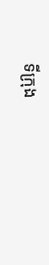ទីក្រុង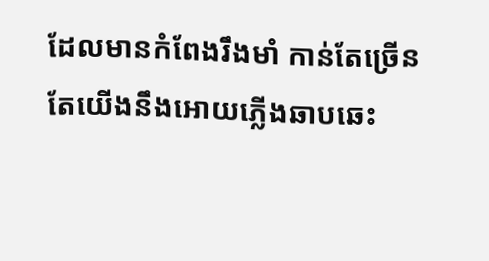ដែលមានកំពែងរឹងមាំ កាន់តែច្រើន
តែយើងនឹងអោយភ្លើងឆាបឆេះ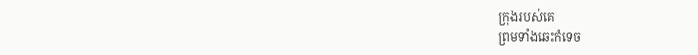ក្រុងរបស់គេ
ព្រមទាំងឆេះកំទេច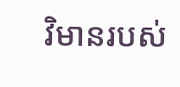វិមានរបស់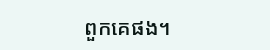ពួកគេផង។